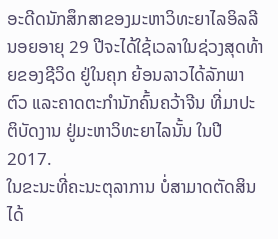ອະດີດນັກສຶກສາຂອງມະຫາວິທະຍາໄລອິລລີນອຍອາຍຸ 29 ປີຈະໄດ້ໃຊ້ເວລາໃນຊ່ວງສຸດທ້າຍຂອງຊີວິດ ຢູ່ໃນຄຸກ ຍ້ອນລາວໄດ້ລັກພາຕົວ ແລະຄາດຕະກຳນັກຄົ້ນຄວ້າຈີນ ທີ່ມາປະຕິບັດງານ ຢູ່ມະຫາວິທະຍາໄລນັ້ນ ໃນປີ 2017.
ໃນຂະນະທີ່ຄະນະຕຸລາການ ບໍ່ສາມາດຕັດສິນໄດ້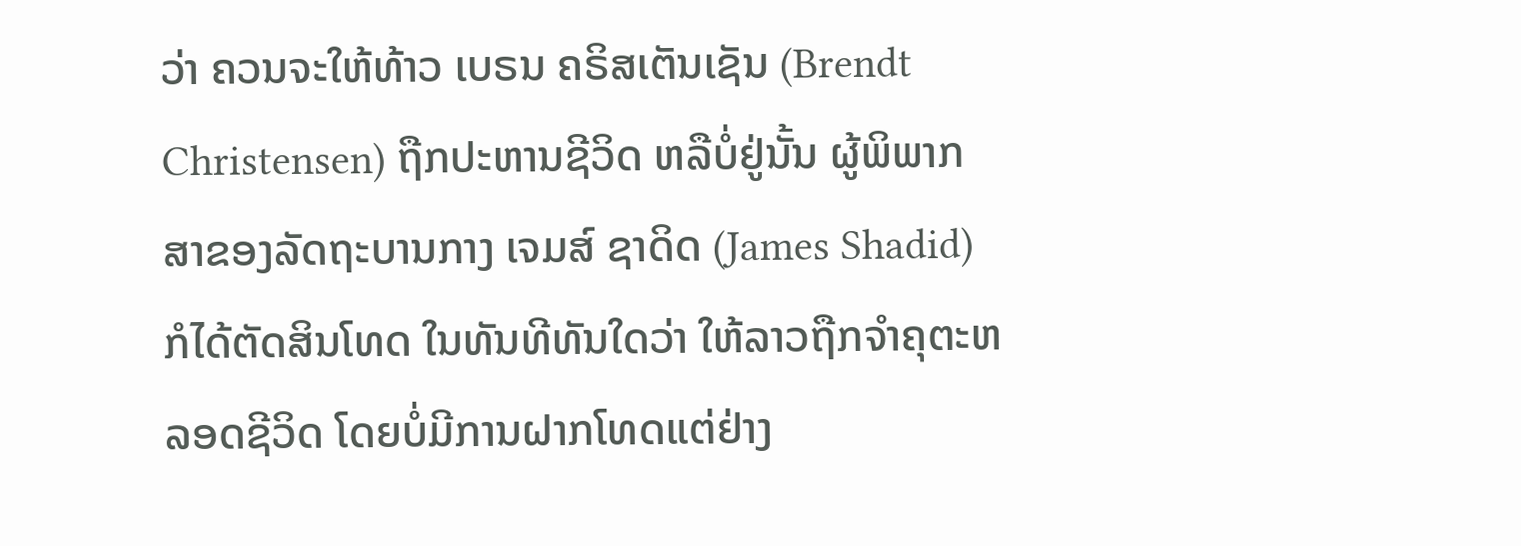ວ່າ ຄວນຈະໃຫ້ທ້າວ ເບຣນ ຄຣິສເຕັນເຊັນ (Brendt Christensen) ຖືກປະຫານຊີວິດ ຫລືບໍ່ຢູ່ນັ້ນ ຜູ້ພິພາກສາຂອງລັດຖະບານກາງ ເຈມສ໌ ຊາດິດ (James Shadid) ກໍໄດ້ຕັດສິນໂທດ ໃນທັນທີທັນໃດວ່າ ໃຫ້ລາວຖືກຈຳຄຸຕະຫລອດຊີວິດ ໂດຍບໍ່ມີການຝາກໂທດແຕ່ຢ່າງ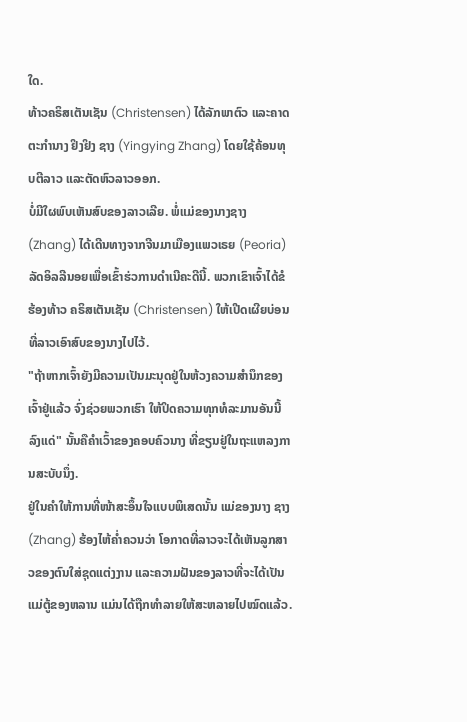ໃດ.
ທ້າວຄຣິສເຕັນເຊັນ (Christensen) ໄດ້ລັກພາຕົວ ແລະຄາດຕະກຳນາງ ຢິງຢິງ ຊາງ (Yingying Zhang) ໂດຍໃຊ້ຄ້ອນທຸບຕີລາວ ແລະຕັດຫົວລາວອອກ.
ບໍ່ມີໃຜພົບເຫັນສົບຂອງລາວເລີຍ. ພໍ່ແມ່ຂອງນາງຊາງ (Zhang) ໄດ້ເດີນທາງຈາກຈີນມາເມືອງແພວເຣຍ (Peoria) ລັດອິລລີນອຍເພື່ອເຂົ້າຮ່ວການດຳເນີຄະດີນີ້. ພວກເຂົາເຈົ້າໄດ້ຂໍຮ້ອງທ້າວ ຄຣິສເຕັນເຊັນ (Christensen) ໃຫ້ເປີດເຜີຍບ່ອນທີ່ລາວເອົາສົບຂອງນາງໄປໄວ້.
"ຖ້າຫາກເຈົ້າຍັງມີຄວາມເປັນມະນຸດຢູ່ໃນຫ້ວງຄວາມສຳນຶກຂອງເຈົ້າຢູ່ແລ້ວ ຈົ່ງຊ່ວຍພວກເຮົາ ໃຫ້ປິດຄວາມທຸກທໍລະມານອັນນີ້ລົງແດ່" ນັ້ນຄືຄຳເວົ້າຂອງຄອບຄົວນາງ ທີ່ຂຽນຢູ່ໃນຖະແຫລງການສະບັບນຶ່ງ.
ຢູ່ໃນຄຳໃຫ້ການທີ່ໜ້າສະອຶ້ນໃຈແບບພິເສດນັ້ນ ແມ່ຂອງນາງ ຊາງ (Zhang) ຮ້ອງໄຫ້ຄ່ຳຄວນວ່າ ໂອກາດທີ່ລາວຈະໄດ້ເຫັນລູກສາວຂອງຕົນໃສ່ຊຸດແຕ່ງງານ ແລະຄວາມຝັນຂອງລາວທີ່ຈະໄດ້ເປັນແມ່ຕູ້ຂອງຫລານ ແມ່ນໄດ້ຖືກທຳລາຍໃຫ້ສະຫລາຍໄປໝົດແລ້ວ.